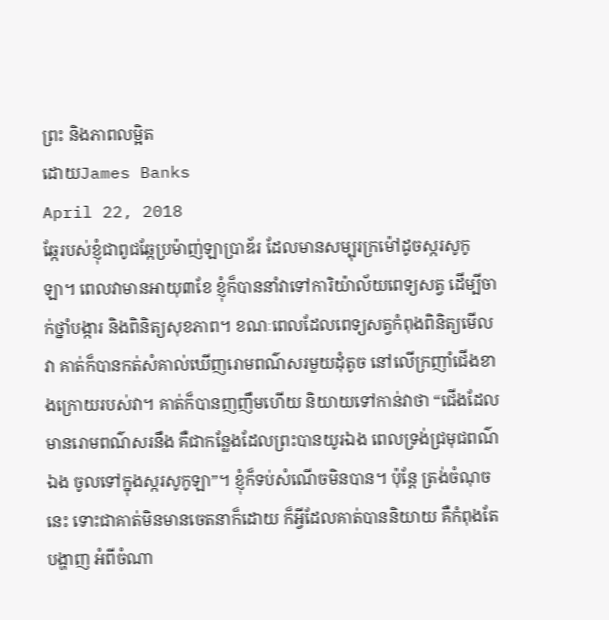ព្រះ និងភាពលម្អិត
ដោយJames Banks
April 22, 2018
ឆ្កែរបស់ខ្ញុំជាពូជឆ្កែប្រម៉ាញ់ឡាប្រាឌ័រ ដែលមានសម្បុរក្រម៉ៅដូចស្ករសូកូឡា។ ពេលវាមានអាយុ៣ខែ ខ្ញុំក៏បាននាំវាទៅការិយ៉ាល័យពេទ្យសត្វ ដើម្បីចាក់ថ្នាំបង្ការ និងពិនិត្យសុខភាព។ ខណៈពេលដែលពេទ្យសត្វកំពុងពិនិត្យមើលវា គាត់ក៏បានកត់សំគាល់ឃើញរោមពណ៌សរមួយដុំតូច នៅលើក្រញាំជើងខាងក្រោយរបស់វា។ គាត់ក៏បានញញឹមហើយ និយាយទៅកាន់វាថា “ជើងដែលមានរោមពណ៌សរនឹង គឺជាកន្លែងដែលព្រះបានយូរឯង ពេលទ្រង់ជ្រមុជពណ៌ឯង ចូលទៅក្នុងស្ករសូកូឡា”។ ខ្ញុំក៏ទប់សំណើចមិនបាន។ ប៉ុន្តែ ត្រង់ចំណុចនេះ ទោះជាគាត់មិនមានចេតនាក៏ដោយ ក៏អ្វីដែលគាត់បាននិយាយ គឺកំពុងតែបង្ហាញ អំពីចំណា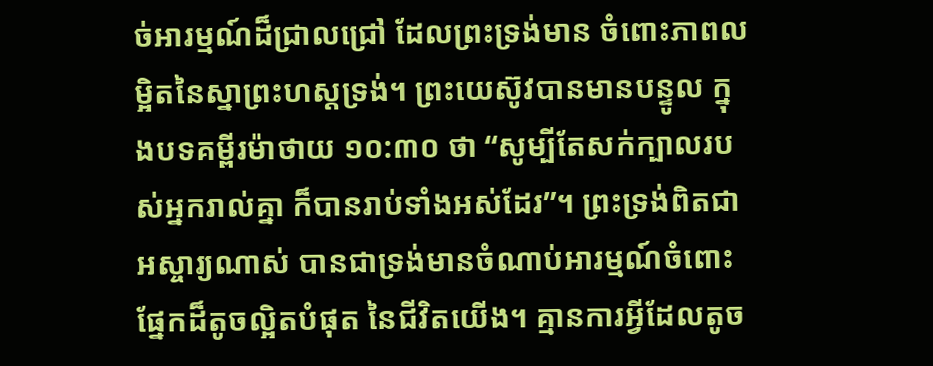ច់អារម្មណ៍ដ៏ជ្រាលជ្រៅ ដែលព្រះទ្រង់មាន ចំពោះភាពលម្អិតនៃស្នាព្រះហស្តទ្រង់។ ព្រះយេស៊ូវបានមានបន្ទូល ក្នុងបទគម្ពីរម៉ាថាយ ១០:៣០ ថា “សូម្បីតែសក់ក្បាលរបស់អ្នករាល់គ្នា ក៏បានរាប់ទាំងអស់ដែរ”។ ព្រះទ្រង់ពិតជាអស្ចារ្យណាស់ បានជាទ្រង់មានចំណាប់អារម្មណ៍ចំពោះផ្នែកដ៏តូចល្អិតបំផុត នៃជីវិតយើង។ គ្មានការអ្វីដែលតូច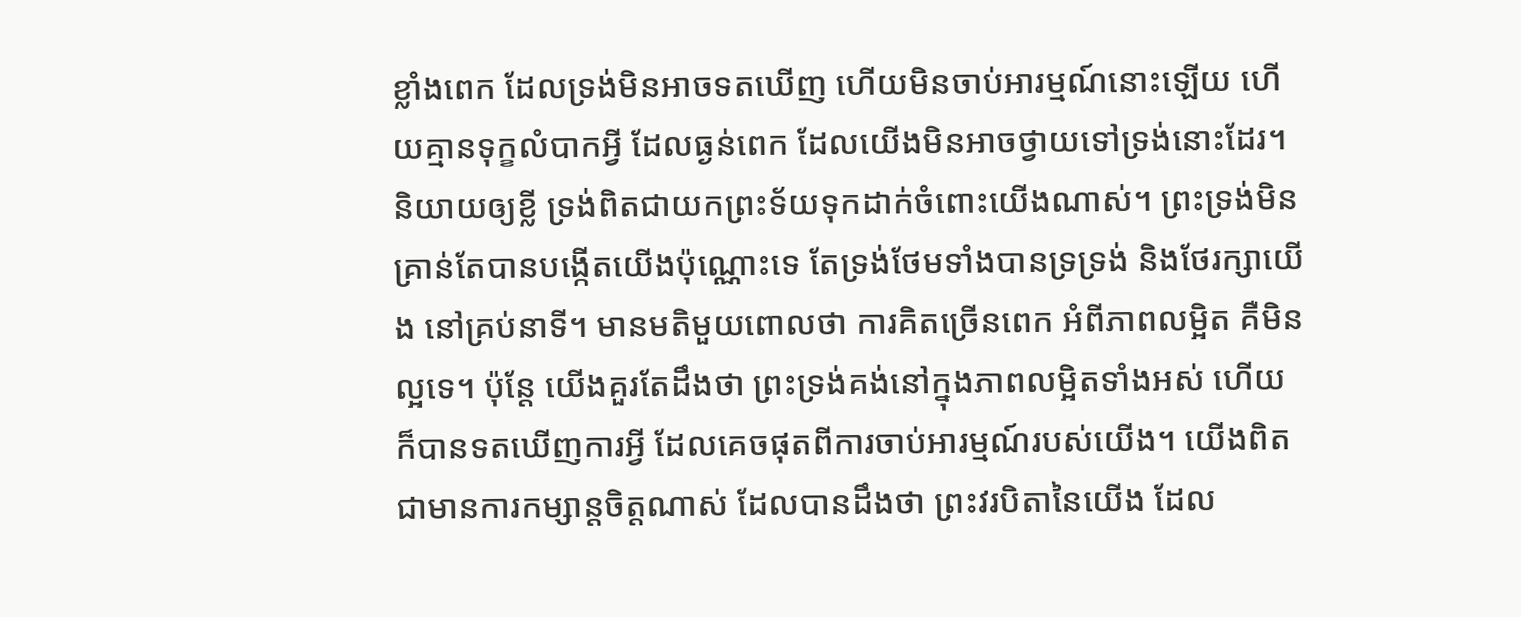ខ្លាំងពេក ដែលទ្រង់មិនអាចទតឃើញ ហើយមិនចាប់អារម្មណ៍នោះឡើយ ហើយគ្មានទុក្ខលំបាកអ្វី ដែលធ្ងន់ពេក ដែលយើងមិនអាចថ្វាយទៅទ្រង់នោះដែរ។ និយាយឲ្យខ្លី ទ្រង់ពិតជាយកព្រះទ័យទុកដាក់ចំពោះយើងណាស់។ ព្រះទ្រង់មិនគ្រាន់តែបានបង្កើតយើងប៉ុណ្ណោះទេ តែទ្រង់ថែមទាំងបានទ្រទ្រង់ និងថែរក្សាយើង នៅគ្រប់នាទី។ មានមតិមួយពោលថា ការគិតច្រើនពេក អំពីភាពលម្អិត គឺមិនល្អទេ។ ប៉ុន្តែ យើងគួរតែដឹងថា ព្រះទ្រង់គង់នៅក្នុងភាពលម្អិតទាំងអស់ ហើយក៏បានទតឃើញការអ្វី ដែលគេចផុតពីការចាប់អារម្មណ៍របស់យើង។ យើងពិតជាមានការកម្សាន្តចិត្តណាស់ ដែលបានដឹងថា ព្រះវរបិតានៃយើង ដែល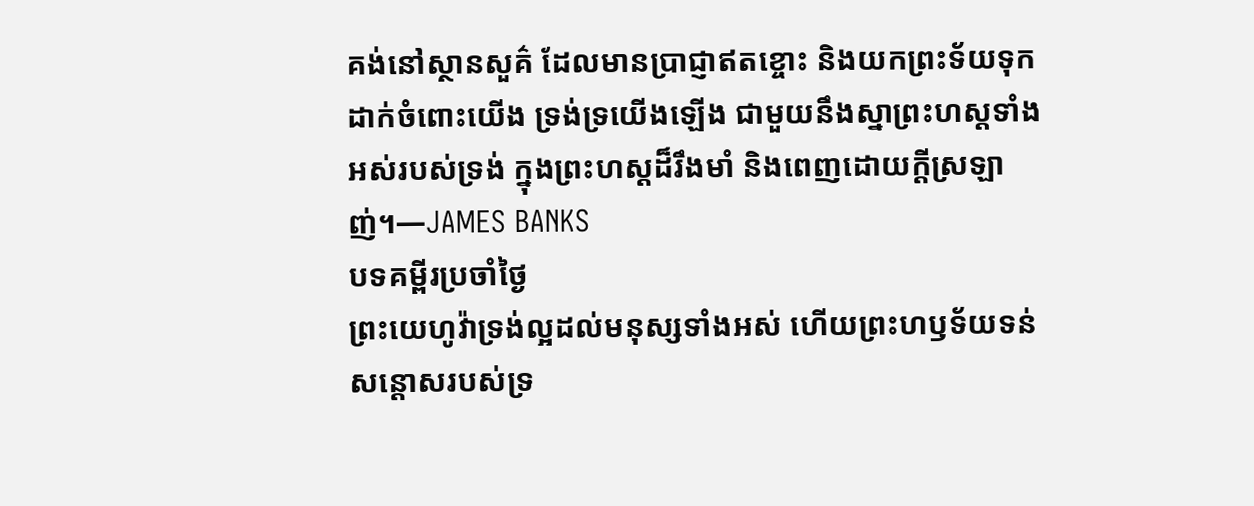គង់នៅស្ថានសួគ៌ ដែលមានប្រាជ្ញាឥតខ្ចោះ និងយកព្រះទ័យទុកដាក់ចំពោះយើង ទ្រង់ទ្រយើងឡើង ជាមួយនឹងស្នាព្រះហស្តទាំងអស់របស់ទ្រង់ ក្នុងព្រះហស្តដ៏រឹងមាំ និងពេញដោយក្តីស្រឡាញ់។—JAMES BANKS
បទគម្ពីរប្រចាំថ្ងៃ
ព្រះយេហូវ៉ាទ្រង់ល្អដល់មនុស្សទាំងអស់ ហើយព្រះហឫទ័យទន់សន្តោសរបស់ទ្រ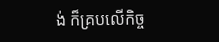ង់ ក៏គ្របលើកិច្ច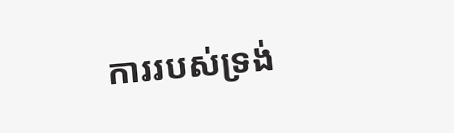ការរបស់ទ្រង់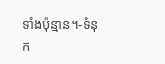ទាំងប៉ុន្មាន។-ទំនុក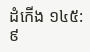ដំកើង ១៤៥:៩